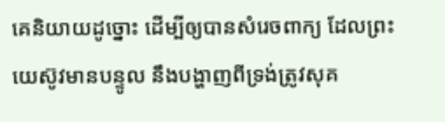គេនិយាយដូច្នោះ ដើម្បីឲ្យបានសំរេចពាក្យ ដែលព្រះយេស៊ូវមានបន្ទូល នឹងបង្ហាញពីទ្រង់ត្រូវសុគ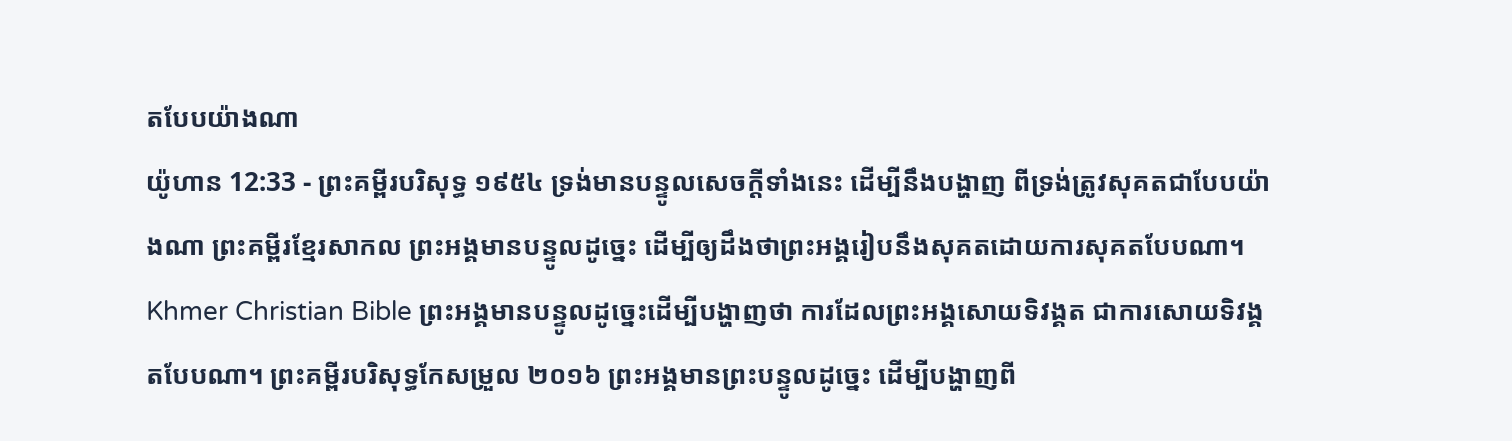តបែបយ៉ាងណា
យ៉ូហាន 12:33 - ព្រះគម្ពីរបរិសុទ្ធ ១៩៥៤ ទ្រង់មានបន្ទូលសេចក្ដីទាំងនេះ ដើម្បីនឹងបង្ហាញ ពីទ្រង់ត្រូវសុគតជាបែបយ៉ាងណា ព្រះគម្ពីរខ្មែរសាកល ព្រះអង្គមានបន្ទូលដូច្នេះ ដើម្បីឲ្យដឹងថាព្រះអង្គរៀបនឹងសុគតដោយការសុគតបែបណា។ Khmer Christian Bible ព្រះអង្គមានបន្ទូលដូច្នេះដើម្បីបង្ហាញថា ការដែលព្រះអង្គសោយទិវង្គត ជាការសោយទិវង្គតបែបណា។ ព្រះគម្ពីរបរិសុទ្ធកែសម្រួល ២០១៦ ព្រះអង្គមានព្រះបន្ទូលដូច្នេះ ដើម្បីបង្ហាញពី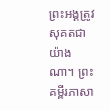ព្រះអង្គត្រូវសុគតជាយ៉ាងណា។ ព្រះគម្ពីរភាសា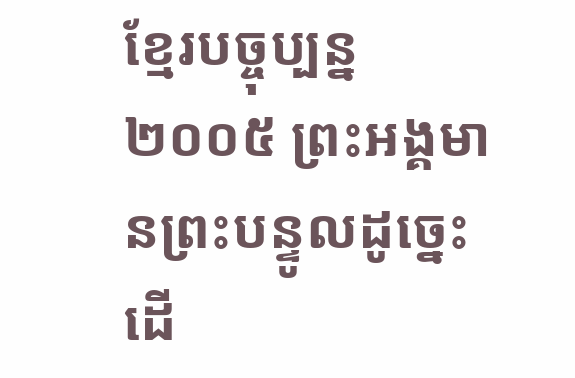ខ្មែរបច្ចុប្បន្ន ២០០៥ ព្រះអង្គមានព្រះបន្ទូលដូច្នេះ ដើ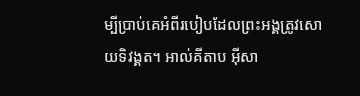ម្បីប្រាប់គេអំពីរបៀបដែលព្រះអង្គត្រូវសោយទិវង្គត។ អាល់គីតាប អ៊ីសា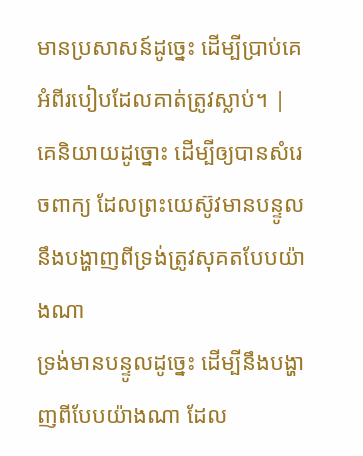មានប្រសាសន៍ដូច្នេះ ដើម្បីប្រាប់គេអំពីរបៀបដែលគាត់ត្រូវស្លាប់។ |
គេនិយាយដូច្នោះ ដើម្បីឲ្យបានសំរេចពាក្យ ដែលព្រះយេស៊ូវមានបន្ទូល នឹងបង្ហាញពីទ្រង់ត្រូវសុគតបែបយ៉ាងណា
ទ្រង់មានបន្ទូលដូច្នេះ ដើម្បីនឹងបង្ហាញពីបែបយ៉ាងណា ដែល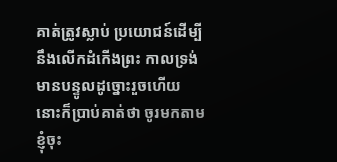គាត់ត្រូវស្លាប់ ប្រយោជន៍ដើម្បីនឹងលើកដំកើងព្រះ កាលទ្រង់មានបន្ទូលដូច្នោះរួចហើយ នោះក៏ប្រាប់គាត់ថា ចូរមកតាមខ្ញុំចុះ